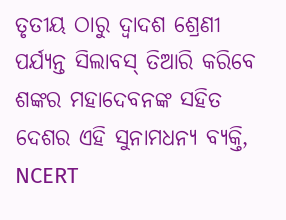ତୃତୀୟ ଠାରୁ ଦ୍ୱାଦଶ ଶ୍ରେଣୀ ପର୍ଯ୍ୟନ୍ତ ସିଲାବସ୍ ତିଆରି କରିବେ ଶଙ୍କର ମହାଦେବନଙ୍କ ସହିତ ଦେଶର ଏହି ସୁନାମଧନ୍ୟ ବ୍ୟକ୍ତି, NCERT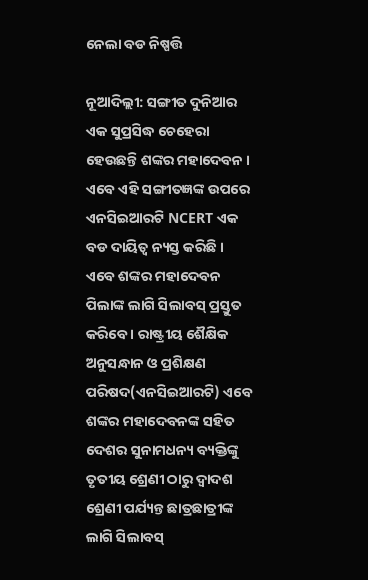ନେଲା ବଡ ନିଷ୍ପତ୍ତି

ନୂଆଦିଲ୍ଲୀ: ସଙ୍ଗୀତ ଦୁନିଆର ଏକ ସୁପ୍ରସିଦ୍ଧ ଚେହେରା ହେଉଛନ୍ତି ଶଙ୍କର ମହାଦେବନ । ଏବେ ଏହି ସଙ୍ଗୀତଜ୍ଞଙ୍କ ଉପରେ ଏନସିଇଆରଟି NCERT ଏକ ବଡ ଦାୟିତ୍ୱ ନ୍ୟସ୍ତ କରିଛି । ଏବେ ଶଙ୍କର ମହାଦେବନ ପିଲାଙ୍କ ଲାଗି ସିଲାବସ୍ ପ୍ରସ୍ତୁତ କରିବେ । ରାଷ୍ଟ୍ରୀୟ ଶୈକ୍ଷିକ ଅନୁସନ୍ଧାନ ଓ ପ୍ରଶିକ୍ଷଣ ପରିଷଦ(ଏନସିଇଆରଟି) ଏବେ ଶଙ୍କର ମହାଦେବନଙ୍କ ସହିତ ଦେଶର ସୁନାମଧନ୍ୟ ବ୍ୟକ୍ତିଙ୍କୁ ତୃତୀୟ ଶ୍ରେଣୀ ଠାରୁ ଦ୍ୱାଦଶ ଶ୍ରେଣୀ ପର୍ଯ୍ୟନ୍ତ ଛାତ୍ରଛାତ୍ରୀଙ୍କ ଲାଗି ସିଲାବସ୍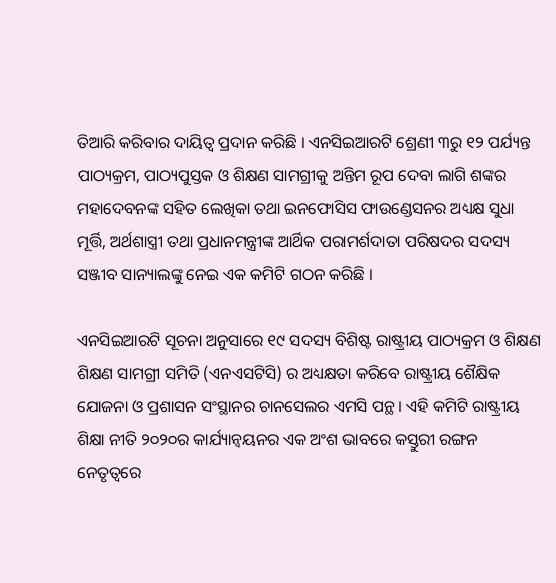ତିଆରି କରିବାର ଦାୟିତ୍ୱ ପ୍ରଦାନ କରିଛି । ଏନସିଇଆରଟି ଶ୍ରେଣୀ ୩ରୁ ୧୨ ପର୍ଯ୍ୟନ୍ତ ପାଠ୍ୟକ୍ରମ, ପାଠ୍ୟପୁସ୍ତକ ଓ ଶିକ୍ଷଣ ସାମଗ୍ରୀକୁ ଅନ୍ତିମ ରୂପ ଦେବା ଲାଗି ଶଙ୍କର ମହାଦେବନଙ୍କ ସହିତ ଲେଖିକା ତଥା ଇନଫୋସିସ ଫାଉଣ୍ଡେସନର ଅଧ୍ୟକ୍ଷ ସୁଧା ମୂର୍ତ୍ତି, ଅର୍ଥଶାସ୍ତ୍ରୀ ତଥା ପ୍ରଧାନମନ୍ତ୍ରୀଙ୍କ ଆର୍ଥିକ ପରାମର୍ଶଦାତା ପରିଷଦର ସଦସ୍ୟ ସଞ୍ଜୀବ ସାନ୍ୟାଲଙ୍କୁ ନେଇ ଏକ କମିଟି ଗଠନ କରିଛି ।

ଏନସିଇଆରଟି ସୂଚନା ଅନୁସାରେ ୧୯ ସଦସ୍ୟ ବିଶିଷ୍ଟ ରାଷ୍ଟ୍ରୀୟ ପାଠ୍ୟକ୍ରମ ଓ ଶିକ୍ଷଣ ଶିକ୍ଷଣ ସାମଗ୍ରୀ ସମିତି (ଏନଏସଟିସି) ର ଅଧ୍ୟକ୍ଷତା କରିବେ ରାଷ୍ଟ୍ରୀୟ ଶୈକ୍ଷିକ ଯୋଜନା ଓ ପ୍ରଶାସନ ସଂସ୍ଥାନର ଚାନସେଲର ଏମସି ପନ୍ଥ । ଏହି କମିଟି ରାଷ୍ଟ୍ରୀୟ ଶିକ୍ଷା ନୀତି ୨୦୨୦ର କାର୍ଯ୍ୟାନ୍ୱୟନର ଏକ ଅଂଶ ଭାବରେ କସ୍ତୁରୀ ରଙ୍ଗନ ନେତୃତ୍ୱରେ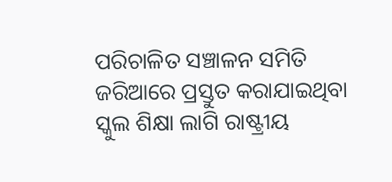ପରିଚାଳିତ ସଞ୍ଚାଳନ ସମିତି ଜରିଆରେ ପ୍ରସ୍ତୁତ କରାଯାଇଥିବା ସ୍କୁଲ ଶିକ୍ଷା ଲାଗି ରାଷ୍ଟ୍ରୀୟ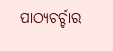ପାଠ୍ୟଚର୍ଚ୍ଚାର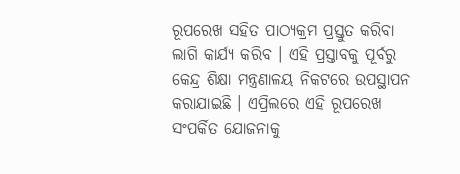ରୂପରେଖ ସହିତ ପାଠ୍ୟକ୍ରମ ପ୍ରସ୍ତୁତ କରିବା ଲାଗି କାର୍ଯ୍ୟ କରିବ । ଏହି ପ୍ରସ୍ତାବକୁ ପୂର୍ବରୁ କେନ୍ଦ୍ର ଶିକ୍ଷା ମନ୍ତ୍ରଣାଳୟ ନିକଟରେ ଉପସ୍ଥାପନ କରାଯାଇଛି । ଏପ୍ରିଲରେ ଏହି ରୂପରେଖ ସଂପର୍କିତ ଯୋଜନାକୁ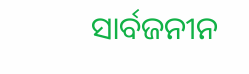ସାର୍ବଜନୀନ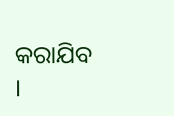କରାଯିବ ।